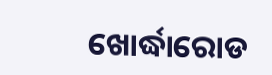ଖୋର୍ଦ୍ଧାରୋଡ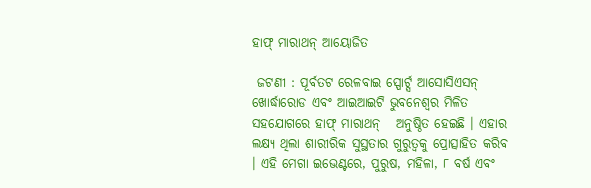ହାଫ୍ ମାରାଥନ୍ ଆୟୋଜିତ

 ଜଟଣୀ : ପୂର୍ବତଟ ରେଳବାଇ ସ୍ପୋର୍ଟ୍ସ ଆସୋସିଏସନ୍ ଖୋର୍ଦ୍ଧାରୋଡ ଏବଂ ଆଇଆଇଟି ଭୁବନେଶ୍ୱର ମିଳିତ ସହଯୋଗରେ ହାଫ୍ ମାରାଥନ୍   ଅନୁଷ୍ଠିତ ହେଇଛି । ଏହାର ଲକ୍ଷ୍ୟ ଥିଲା ଶାରୀରିକ ସୁସ୍ଥତାର ଗୁରୁତ୍ୱକୁ ପ୍ରୋତ୍ସାହିତ କରିବ । ଏହି ମେଗା ଇଭେଣ୍ଟରେ, ପୁରୁଷ, ମହିଳା, ୮ ବର୍ଷ ଏବଂ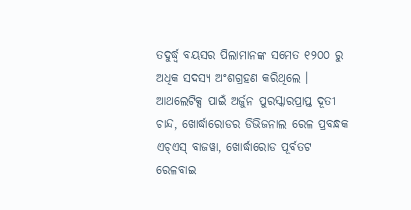ତଦୁର୍ଦ୍ଧ୍ୱ ବୟସର ପିଲାମାନଙ୍କ ସମେତ ୧୨୦୦ ରୁ ଅଧିକ ସଦସ୍ୟ ଅଂଶଗ୍ରହଣ କରିଥିଲେ । ଆଥଲେଟିକ୍ସ ପାଇଁ ଅର୍ଜୁନ ପୁରସ୍କାରପ୍ରାପ୍ତ ଦୂତୀ ଚାନ୍ଦ, ଖୋର୍ଦ୍ଧାରୋଡର ଡିଭିଜନାଲ ରେଳ ପ୍ରବନ୍ଧକ ଏଚ୍ଏସ୍ ବାଜୱା, ଖୋର୍ଦ୍ଧାରୋଡ ପୂର୍ବତଟ ରେଳବାଇ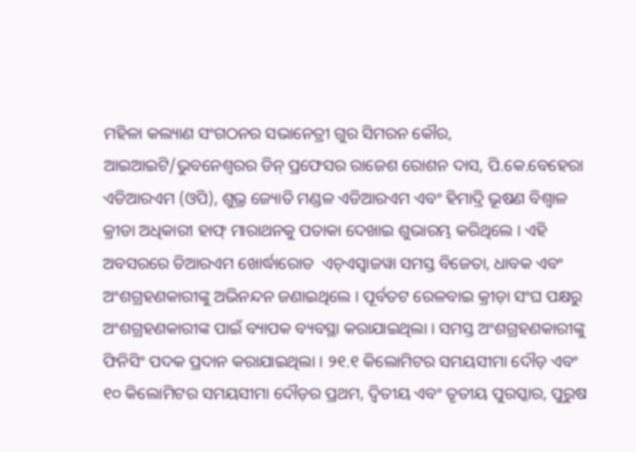ମହିଳା କଲ୍ୟାଣ ସଂଗଠନର ସଭାନେତ୍ରୀ ଗୁର ସିମରନ କୌର, ଆଇଆଇଟି/ଭୁବନେଶ୍ୱରର ଡିନ୍ ପ୍ରଫେସର ରାଜେଶ ରୋଶନ ଦାସ, ପି.କେ.ବେହେରା ଏଡିଆରଏମ (ଓପି), ଶୁଭ୍ର ଜ୍ୟୋତି ମଣ୍ଡଳ ଏଡିଆରଏମ ଏବଂ ହିମାଦ୍ରି ଭୂଷଣ ବିଶ୍ୱାଳ କ୍ରୀଡା ଅଧିକାରୀ ହାଫ୍ ମାରାଥନକୁ ପତାକା ଦେଖାଇ ଶୁଭାରମ୍ଭ କରିଥିଲେ । ଏହି ଅବସରରେ ଡିଆରଏମ ଖୋର୍ଦ୍ଧାରୋଡ  ଏଚ୍ଏସ୍ବାଜୱା ସମସ୍ତ ବିଜେତା, ଧାବକ ଏବଂ ଅଂଶଗ୍ରହଣକାରୀଙ୍କୁ ଅଭିନନ୍ଦନ ଜଣାଇଥିଲେ । ପୂର୍ବତଟ ରେଳବାଇ କ୍ରୀଡ଼ା ସଂଘ ପକ୍ଷରୁ ଅଂଶଗ୍ରହଣକାରୀଙ୍କ ପାଇଁ ବ୍ୟାପକ ବ୍ୟବସ୍ଥା କରାଯାଇଥିଲା । ସମସ୍ତ ଅଂଶଗ୍ରହଣକାରୀଙ୍କୁ ଫିନିସିଂ ପଦକ ପ୍ରଦାନ କରାଯାଇଥିଲା । ୨୧.୧ କିଲୋମିଟର ସମୟସୀମା ଦୌଡ଼ ଏବଂ ୧୦ କିଲୋମିଟର ସମୟସୀମା ଦୌଡ଼ର ପ୍ରଥମ, ଦ୍ୱିତୀୟ ଏବଂ ତୃତୀୟ ପୁରସ୍କାର, ପୁରୁଷ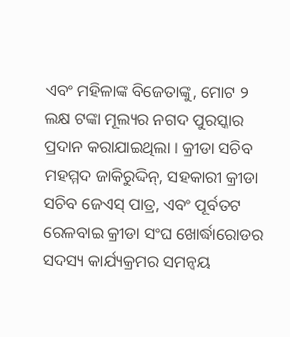ଏବଂ ମହିଳାଙ୍କ ବିଜେତାଙ୍କୁ, ମୋଟ ୨ ଲକ୍ଷ ଟଙ୍କା ମୂଲ୍ୟର ନଗଦ ପୁରସ୍କାର ପ୍ରଦାନ କରାଯାଇଥିଲା । କ୍ରୀଡା ସଚିବ ମହମ୍ମଦ ଜାକିରୁଦ୍ଦିନ୍, ସହକାରୀ କ୍ରୀଡା ସଚିବ ଜେଏସ୍ ପାତ୍ର, ଏବଂ ପୂର୍ବତଟ ରେଳବାଇ କ୍ରୀଡା ସଂଘ ଖୋର୍ଦ୍ଧାରୋଡର ସଦସ୍ୟ କାର୍ଯ୍ୟକ୍ରମର ସମନ୍ୱୟ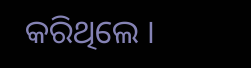କରିଥିଲେ ।